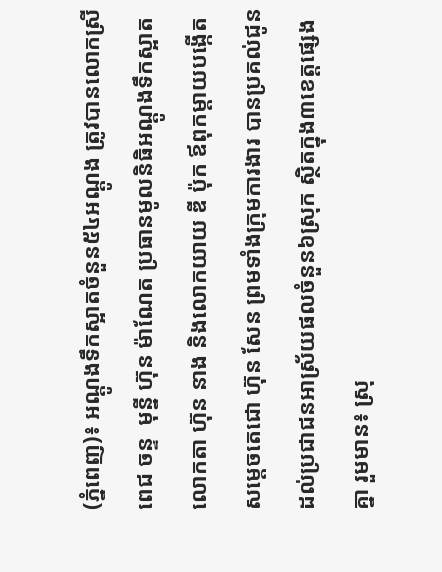(ភ្នំពេញ)៖ អណ្តូងទឹកស្អាតចំនួន៥៤អណ្តូង ត្រូវបានលោកស្រី ពេជ ចន្ទ  មុន្នី ហ៊ុន ម៉ាណែត ប្រធានមូលនិធិអណ្តូងទឹកស្អាត លោកតា ហ៊ុន នាង និងលោកយាយ ឌី ប៉ុក ឪពុកម្តាយបង្កើតសម្តេចតេជោ ហ៊ុន សែន ព្រមទាំងក្រុមការងារ បានប្រគល់ជូនដល់ប្រជាជនអាស្រ័យផលចំនួន៦ស្រុក ស្ថិតក្នុង៣ខេត្តផ្សេងគ្នា រួមមាន៖ ស្រុ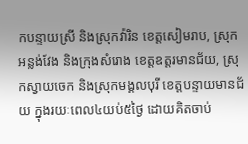កបន្ទាយស្រី និងស្រុកវ៉ារិន ខេត្តសៀមរាប, ស្រុកអន្លង់វែង និងក្រុងសំរោង ខេត្តឧត្តរមានជ័យ, ស្រុកស្វាយចេក និងស្រុកមង្គលបុរី ខេត្តបន្ទាយមានជ័យ ក្នុងរយៈពេល៤យប់៥ថ្ងៃ ដោយគិតចាប់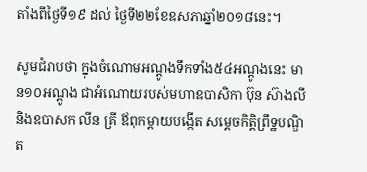តាំងពីថ្ងៃទី១៩ ដល់ ថ្ងៃទី២២ខែឧសភាឆ្នាំ២០១៨នេះ។

សូមជំរាបថា ក្នុងចំណោមអណ្តូងទឹកទាំង៥៤អណ្តូងនេះ មាន១០អណ្តូង ជាអំណោយរបស់មហាឧបាសិកា ប៊ុន ស៊ាងលី និងឧបាសក លីន គ្រី ឪពុកម្តាយបង្កើត សម្តេចកិត្តិព្រឹទ្ឋបណ្ឌិត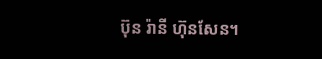ប៊ុន រ៉ានី ហ៊ុនសែន។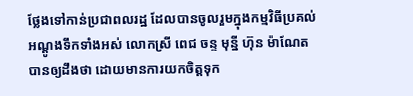ថ្លែងទៅកាន់ប្រជាពលរដ្ឋ ដែលបានចូលរួមក្នុងកម្មវិធីប្រគល់អណ្តូងទឹកទាំងអស់ លោកស្រី ពេជ ចន្ទ មុន្នី ហ៊ុន ម៉ាណែត បានឲ្យដឹងថា ដោយមានការយកចិត្តទុក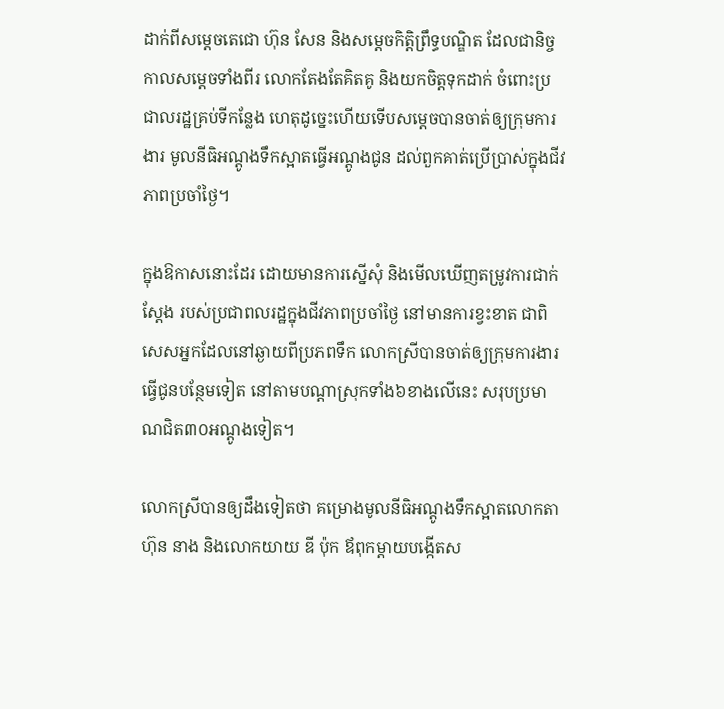ដាក់ពីសម្តេចតេជោ ហ៊ុន សែន និងសម្តេចកិត្តិព្រឹទ្ធបណ្ឌិត ដែលជានិច្ចកាលសម្តេចទាំងពីរ លោកតែងតែគិតគូ និងយកចិត្តទុកដាក់ ចំពោះប្រជាលរដ្ឋគ្រប់ទីកន្លែង ហេតុដូច្នេះហើយទើបសម្តេចបានចាត់ឲ្យក្រុមការងារ មូលនីធិអណ្តូងទឹកស្អាតធ្វើអណ្តូងជូន ដល់ពួកគាត់ប្រើប្រាស់ក្នុងជីវភាពប្រចាំថ្ងៃ។

ក្នុងឱកាសនោះដែរ ដោយមានការស្នើសុំ និងមើលឃើញតម្រូវការជាក់ស្តែង របស់ប្រជាពលរដ្ឋក្នុងជីវភាពប្រចាំថ្ងៃ នៅមានការខ្វះខាត ជាពិសេសអ្នកដែលនៅឆ្ងាយពីប្រភពទឹក លោកស្រីបានចាត់ឲ្យក្រុមការងារ ធ្វើជូនបន្ថែមទៀត នៅតាមបណ្តាស្រុកទាំង៦ខាងលើនេះ សរុបប្រមាណជិត៣០អណ្តូងទៀត។

លោកស្រីបានឲ្យដឹងទៀតថា គម្រោងមូលនីធិអណ្តូងទឹកស្អាតលោកតា ហ៊ុន នាង និងលោកយាយ ឌី ប៉ុក ឪពុកម្តាយបង្កើតស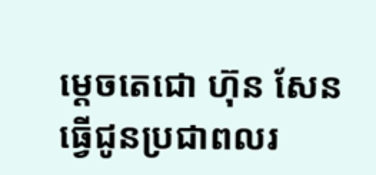ម្តេចតេជោ ហ៊ុន សែន ធ្វើជូនប្រជាពលរ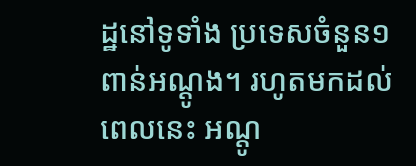ដ្ឋនៅទូទាំង ប្រទេសចំនួន១ពាន់អណ្តូង។ រហូតមកដល់ពេលនេះ អណ្តូ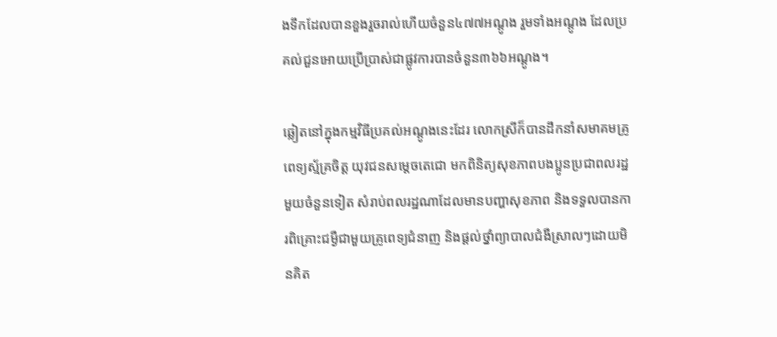ងទឹកដែលបានខួងរួចរាល់ហើយចំនួន៤៧៧អណ្តូង រួមទាំងអណ្តូង ដែលប្រគល់ជួនអោយប្រើប្រាស់ជាផ្លូវការបានចំនួន៣៦៦អណ្តូង។

ឆ្លៀតនៅក្នុងកម្មវិធីប្រគល់អណ្ដូងនេះដែរ លោកស្រីក៏បានដឹកនាំសមាគមគ្រូពេទ្យស្ម័គ្រចិត្ត យុវជនសម្ដេចតេជោ មកពិនិត្យសុខភាពបងប្អូនប្រជាពលរដ្ឋមួយចំនួនទៀត សំរាប់ពលរដ្ឋណាដែលមានបញ្ហាសុខភាព និងទទួលបានការពិគ្រោះជម្ងឺជាមួយគ្រូពេទ្យជំនាញ និងផ្តល់ថ្នាំព្យាបាលជំងឺស្រាលៗដោយមិនគិត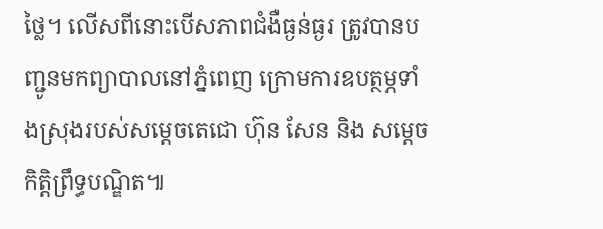ថ្លៃ។ លើសពីនោះបើសភាពជំងឺធ្ងន់ធ្ងរ ត្រូវបានបញ្ជូនមកព្យាបាលនៅភ្នំពេញ ក្រោមការឧបត្ថម្ភទាំងស្រុងរបស់សម្តេចតេជោ ហ៊ុន សែន និង សម្តេចកិត្តិព្រឹទ្ធបណ្ឌិត៕